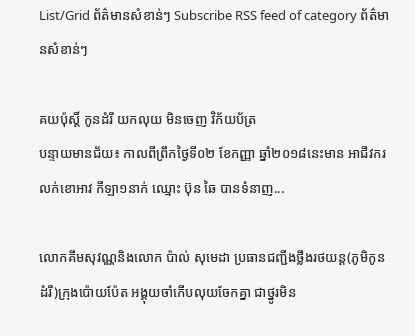List/Grid ព័ត៌មានសំខាន់ៗ Subscribe RSS feed of category ព័ត៌មានសំខាន់ៗ

គយប៉ុស្តិ៍ កូនដំរី យកលុយ មិនចេញ វិក័យប័ត្រ
បន្ទាយមានជ័យ៖ កាលពីព្រឹកថ្ងៃទី០២ ខែកញ្ញា ឆ្នាំ២០១៨នេះមាន អាជីវករលក់ខោអាវ កីឡា១នាក់ ឈ្មោះ ប៊ុន ឆៃ បានទំនាញ...

លោកគឹមសុវណ្ណនិងលោក ប៉ាល់ សុមេដា ប្រធានជញ្ជីងថ្លឹងរថយន្ត(ភូមិកូនដំរី)ក្រុងប៉ោយប៉ែត អង្គុយចាំកើបលុយចែកគ្នា ជាថ្នូរមិន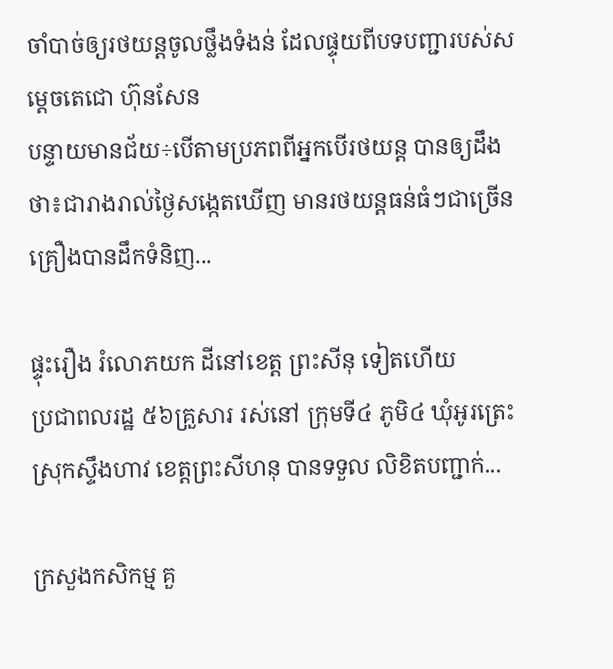ចាំបាច់ឲ្យរថយន្តចូលថ្លឹងទំងន់ ដែលផ្ទុយពីបទបញ្ជារបស់សម្តេចតេជោ ហ៊ុនសែន
បន្ទាយមានជ័យ÷បើតាមប្រភពពីអ្នកបើរថយន្ត បានឲ្យដឹងថា៖ជារាងរាល់ថ្ងៃសង្កេតឃើញ មានរថយន្តធន់ធំៗជាច្រើនគ្រឿងបានដឹកទំនិញ...

ផ្ទុះរឿង រំលោភយក ដីនៅខេត្ត ព្រះសីនុ ទៀតហើយ
ប្រជាពលរដ្ឋ ៥៦គ្រួសារ រស់នៅ ក្រុមទី៤ ភូមិ៤ ឃុំអូរត្រេះ ស្រុកស្ទឹងហាវ ខេត្តព្រះសីហនុ បានទទួល លិខិតបញ្ជាក់...

ក្រសួងកសិកម្ម គួ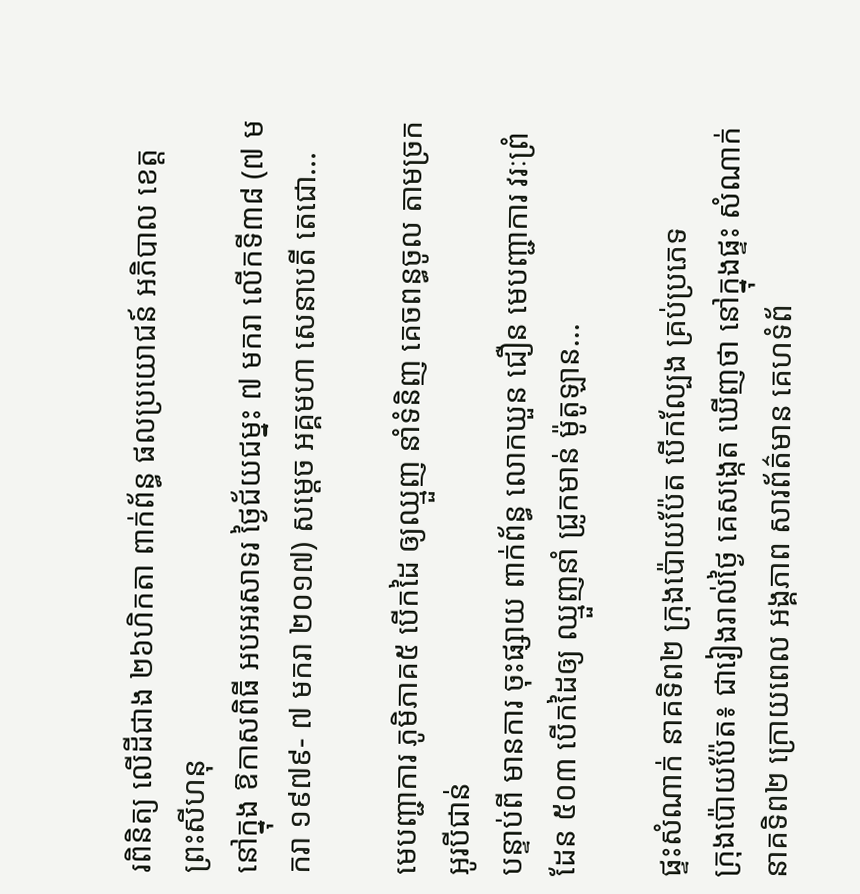រពិនិត្យ លើដីជាង ២៦ហិកតា ពាក់ព័ន្ធ ផលប្រយោជន៍ អភិបាល ខេត្តព្រះសីហនុ
នៅក្នុង ឱកាសពិធី អបអរសាទរ ថ្ងៃជ័យជម្នះ ៧ មករា លើកទី៣៨ (៧ មករា ១៩៧៩- ៧ មករា ២០១៧) សម្តេច អគ្គមហា សេនាបតី តេជោ...

មេបញ្ជាការ ភូមិភាគ៥ បើកដៃ ឲ្យឈ្មួញ នាំទំនិញ គេចពន្ធចូល តាមច្រក អូរបីជាន់
បន្ទាប់ពី មានការ ចុះផ្សាយ ពាក់ព័ន្ធ លោកឃួន ជឿន មេបញ្ជាការ វរៈព្រំដែន ៥០៣ បើកដៃឲ្យ ឈ្មួញនាំ ជ្រូកមាន់ ម៉ូតូឡាន...

ផ្ទះសំណាក់ នាគទិព២ ក្រុងប៉ោយប៉ែត បើកល្បែង គ្រប់ប្រភេទ
ក្រុងប៉ោយប៉ែត៖ ជារៀងរាល់ថ្ងៃ គេសង្កេត ឃើញថា នៅក្នុងផ្ទះ សំណាក់ នាគទិព២ ក្រោយពេល អង្គភាព សារព័ត៌មាន គេហទំព័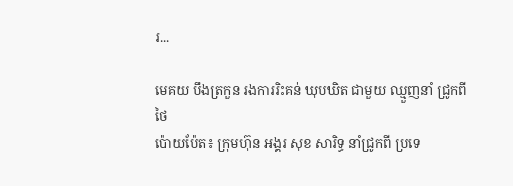រ...

មេគយ បឹងត្រកួន រងការរិះគន់ ឃុបឃិត ជាមួយ ឈ្មួញនាំ ជ្រូកពីថៃ
ប៉ោយប៉ែត៖ ក្រុមហ៊ុន អង្គរ សុខ សារិទ្ធ នាំជ្រូកពី ប្រទេ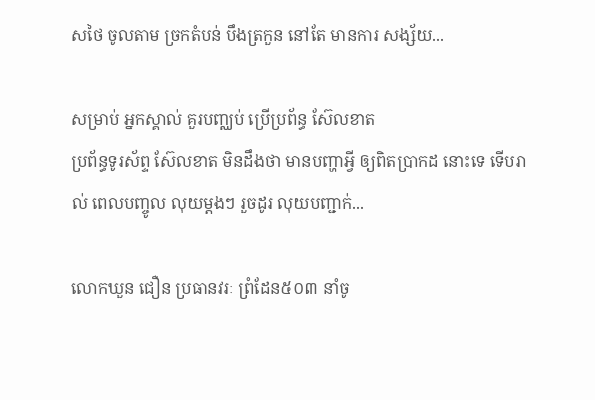សថៃ ចូលតាម ច្រកតំបន់ បឹងត្រកួន នៅតែ មានការ សង្ស័យ...

សម្រាប់ អ្នកស្គាល់ គួរបញ្ឈប់ ប្រើប្រព័ន្ធ ស៊ែលខាត
ប្រព័ន្ធទូរស័ព្ទ ស៊ែលខាត មិនដឹងថា មានបញ្ហាអ្វី ឲ្យពិតប្រាកដ នោះទេ ទើបរាល់ ពេលបញ្ចូល លុយម្ដងៗ រួចដូរ លុយបញ្ជាក់...

លោកឃួន ជឿន ប្រធានវរៈ ព្រំដែន៥០៣ នាំចូ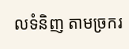លទំនិញ តាមច្រករ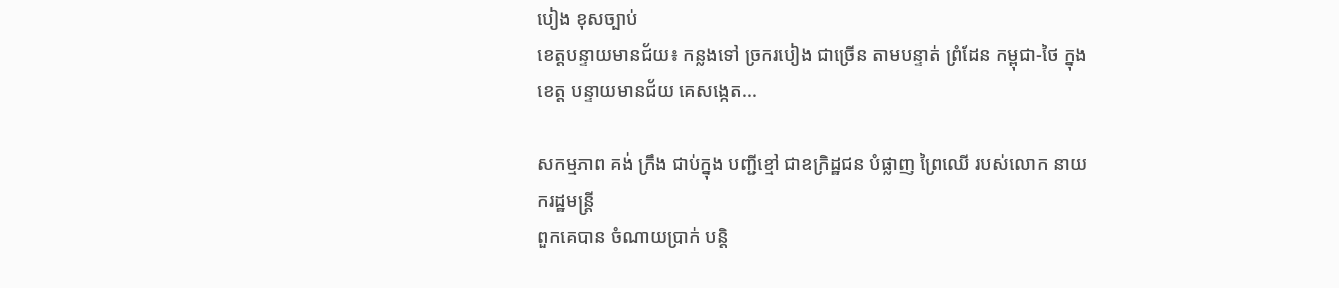បៀង ខុសច្បាប់
ខេត្តបន្ទាយមានជ័យ៖ កន្លងទៅ ច្រករបៀង ជាច្រើន តាមបន្ទាត់ ព្រំដែន កម្ពុជា-ថៃ ក្នុងខេត្ត បន្ទាយមានជ័យ គេសង្កេត...

សកម្មភាព គង់ ក្រឹង ជាប់ក្នុង បញ្ជីខ្មៅ ជាឧក្រិដ្ឋជន បំផ្លាញ ព្រៃឈើ របស់លោក នាយករដ្ឋមន្ត្រី
ពួកគេបាន ចំណាយប្រាក់ បន្តិ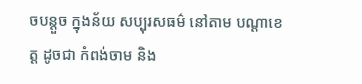ចបន្តួច ក្នុងន័យ សប្បុរសធម៌ នៅតាម បណ្ដាខេត្ត ដូចជា កំពង់ចាម និង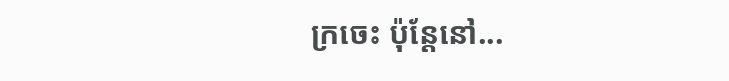ក្រចេះ ប៉ុន្តែនៅ...